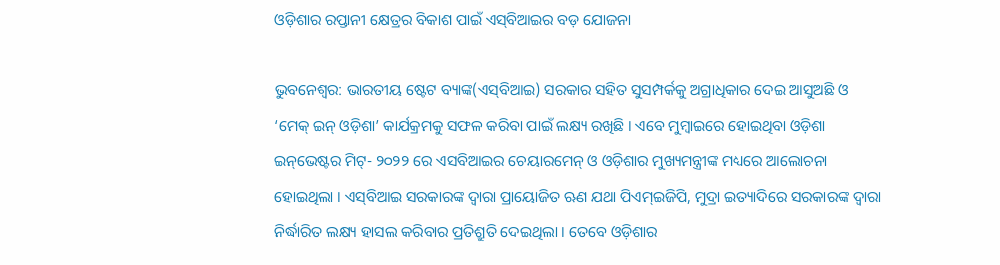ଓଡ଼ିଶାର ରପ୍ତାନୀ କ୍ଷେତ୍ରର ବିକାଶ ପାଇଁ ଏସ୍‌ବିଆଇର ବଡ଼ ଯୋଜନା

ଭୁବନେଶ୍ୱର: ଭାରତୀୟ ଷ୍ଟେଟ ବ୍ୟାଙ୍କ(ଏସ୍‌ବିଆଇ) ସରକାର ସହିତ ସୁସମ୍ପର୍କକୁ ଅଗ୍ରାଧିକାର ଦେଇ ଆସୁଅଛି ଓ ‘ମେକ୍ ଇନ୍ ଓଡ଼ିଶା’ କାର୍ଯକ୍ରମକୁ ସଫଳ କରିବା ପାଇଁ ଲକ୍ଷ୍ୟ ରଖିଛି । ଏବେ ମୁମ୍ବାଇରେ ହୋଇଥିବା ଓଡ଼ିଶା ଇନ୍‌ଭେଷ୍ଟର ମିଟ୍‌- ୨୦୨୨ ରେ ଏସବିଆଇର ଚେୟାରମେନ୍ ଓ ଓଡ଼ିଶାର ମୁଖ୍ୟମନ୍ତ୍ରୀଙ୍କ ମଧ୍ୟରେ ଆଲୋଚନା ହୋଇଥିଲା । ଏସ୍‌ବିଆଇ ସରକାରଙ୍କ ଦ୍ୱାରା ପ୍ରାୟୋଜିତ ଋଣ ଯଥା ପିଏମ୍‌ଇଜିପି, ମୁଦ୍ରା ଇତ୍ୟାଦିରେ ସରକାରଙ୍କ ଦ୍ୱାରା ନିର୍ଦ୍ଧାରିତ ଲକ୍ଷ୍ୟ ହାସଲ କରିବାର ପ୍ରତିଶ୍ରୁତି ଦେଇଥିଲା । ତେବେ ଓଡ଼ିଶାର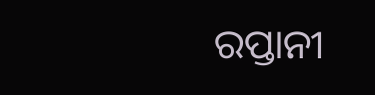ରପ୍ତାନୀ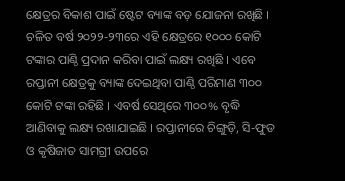କ୍ଷେତ୍ରର ବିକାଶ ପାଇଁ ଷ୍ଟେଟ ବ୍ୟାଙ୍କ ବଡ଼ ଯୋଜନା ରଖିଛି । ଚଳିତ ବର୍ଷ ୨୦୨୨-୨୩ରେ ଏହି କ୍ଷେତ୍ରରେ ୧୦୦୦ କୋଟି ଟଙ୍କାର ପାଣ୍ଠି ପ୍ରଦାନ କରିବା ପାଇଁ ଲକ୍ଷ୍ୟ ରଖିଛି । ଏବେ ରପ୍ତାନୀ କ୍ଷେତ୍ରକୁ ବ୍ୟାଙ୍କ ଦେଇଥିବା ପାଣ୍ଠି ପରିମାଣ ୩୦୦ କୋଟି ଟଙ୍କା ରହିଛି । ଏବର୍ଷ ସେଥିରେ ୩୦୦% ବୃଦ୍ଧି ଆଣିବାକୁ ଲକ୍ଷ୍ୟ ରଖାଯାଇଛି । ରପ୍ତାନୀରେ ଚିଙ୍ଗୁଡ଼ି, ସି-ଫୁଡ ଓ କୃଷିଜାତ ସାମଗ୍ରୀ ଉପରେ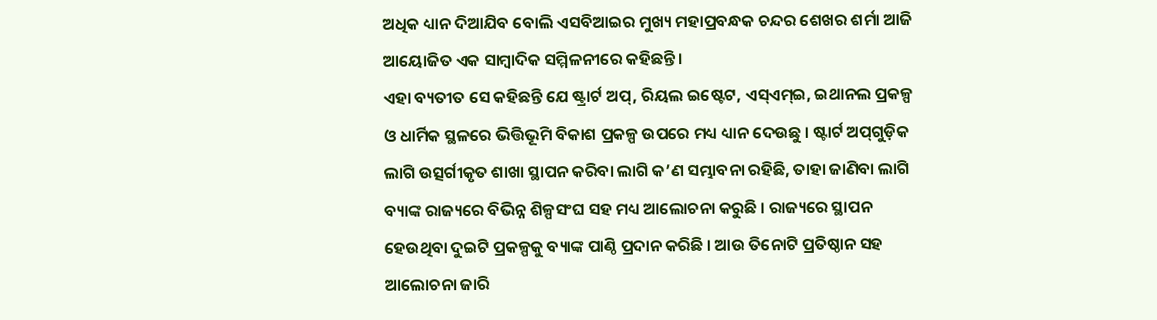ଅଧିକ ଧ୍ୟାନ ଦିଆଯିବ ବୋଲି ଏସବିଆଇର ମୁଖ୍ୟ ମହାପ୍ରବନ୍ଧକ ଚନ୍ଦର ଶେଖର ଶର୍ମା ଆଜି ଆୟୋଜିତ ଏକ ସାମ୍ବାଦିକ ସମ୍ମିଳନୀରେ କହିଛନ୍ତି ।
ଏହା ବ୍ୟତୀତ ସେ କହିଛନ୍ତି ଯେ ଷ୍ଟ୍ରାର୍ଟ ଅପ୍‌, ରିୟଲ ଇଷ୍ଟେଟ, ଏସ୍‌ଏମ୍‌ଇ, ଇଥାନଲ ପ୍ରକଳ୍ପ ଓ ଧାର୍ମିକ ସ୍ଥଳରେ ଭିତ୍ତିଭୂମି ବିକାଶ ପ୍ରକଳ୍ପ ଉପରେ ମଧ୍ୟ ଧ୍ୟାନ ଦେଉଛୁ । ଷ୍ଟାର୍ଟ ଅପ୍‌ଗୁଡ଼ିକ ଲାଗି ଉତ୍ସର୍ଗୀକୃତ ଶାଖା ସ୍ଥାପନ କରିବା ଲାଗି କ’ଣ ସମ୍ଭାବନା ରହିଛି, ତାହା ଜାଣିବା ଲାଗି ବ୍ୟାଙ୍କ ରାଜ୍ୟରେ ବିଭିନ୍ନ ଶିଳ୍ପସଂଘ ସହ ମଧ୍ୟ ଆଲୋଚନା କରୁଛି । ରାଜ୍ୟରେ ସ୍ଥାପନ ହେଉଥିବା ଦୁଇଟି ପ୍ରକଳ୍ପକୁ ବ୍ୟାଙ୍କ ପାଣ୍ଠି ପ୍ରଦାନ କରିଛି । ଆଉ ତିନୋଟି ପ୍ରତିଷ୍ଠାନ ସହ ଆଲୋଚନା ଜାରି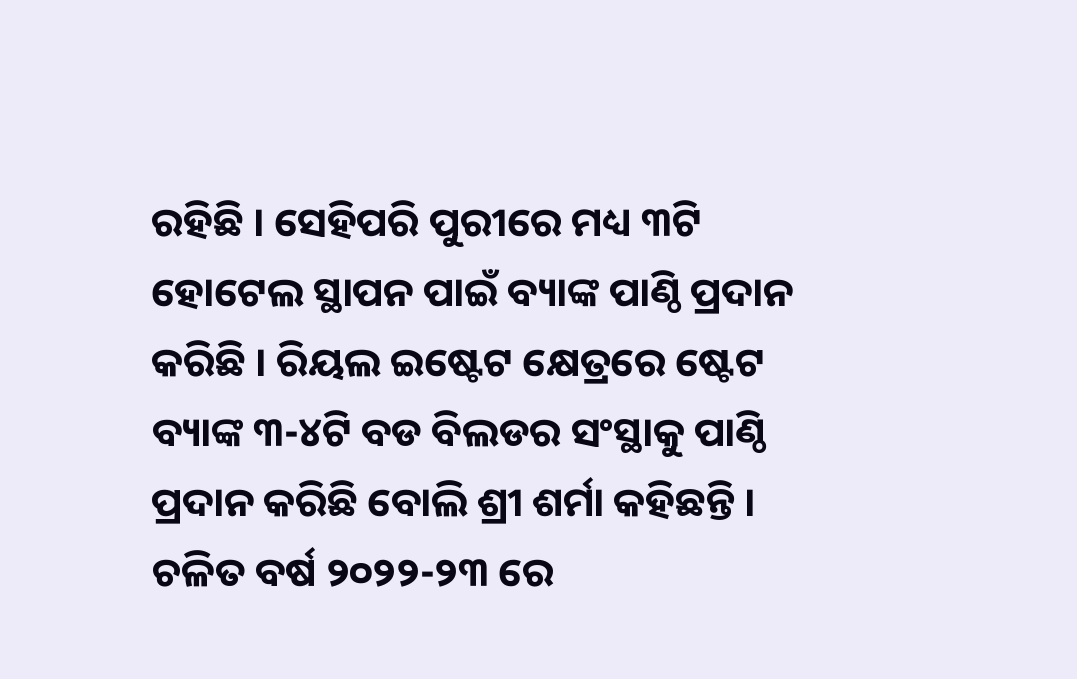ରହିଛି । ସେହିପରି ପୁରୀରେ ମଧ୍ୟ ୩ଟି ହୋଟେଲ ସ୍ଥାପନ ପାଇଁ ବ୍ୟାଙ୍କ ପାଣ୍ଠି ପ୍ରଦାନ କରିଛି । ରିୟଲ ଇଷ୍ଟେଟ କ୍ଷେତ୍ରରେ ଷ୍ଟେଟ ବ୍ୟାଙ୍କ ୩-୪ଟି ବଡ ବିଲଡର ସଂସ୍ଥାକୁ ପାଣ୍ଠି ପ୍ରଦାନ କରିଛି ବୋଲି ଶ୍ରୀ ଶର୍ମା କହିଛନ୍ତି ।
ଚଳିତ ବର୍ଷ ୨୦୨୨-୨୩ ରେ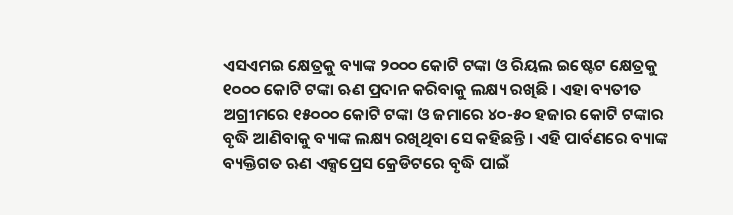ଏସଏମଇ କ୍ଷେତ୍ରକୁ ବ୍ୟାଙ୍କ ୨୦୦୦ କୋଟି ଟଙ୍କା ଓ ରିୟଲ ଇଷ୍ଟେଟ କ୍ଷେତ୍ରକୁ ୧୦୦୦ କୋଟି ଟଙ୍କା ଋଣ ପ୍ରଦାନ କରିବାକୁ ଲକ୍ଷ୍ୟ ରଖିଛି । ଏହା ବ୍ୟତୀତ ଅଗ୍ରୀମରେ ୧୫୦୦୦ କୋଟି ଟଙ୍କା ଓ ଜମାରେ ୪୦-୫୦ ହଜାର କୋଟି ଟଙ୍କାର ବୃଦ୍ଧି ଆଣିବାକୁ ବ୍ୟାଙ୍କ ଲକ୍ଷ୍ୟ ରଖିଥିବା ସେ କହିଛନ୍ତି । ଏହି ପାର୍ବଣରେ ବ୍ୟାଙ୍କ ବ୍ୟକ୍ତିଗତ ଋଣ ଏକ୍ସପ୍ରେସ କ୍ରେଡିଟରେ ବୃଦ୍ଧି ପାଇଁ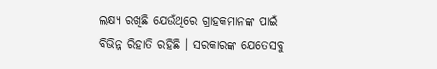ଲକ୍ଷ୍ୟ ରଖିଛି ଯେଉଁଥିରେ ଗ୍ରାହକମାନଙ୍କ ପାଇଁ ବିଭିନ୍ନ ରିହାତି ରହିଛି । ସରକାରଙ୍କ ଯେତେସବୁ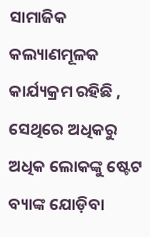ସାମାଜିକ କଲ୍ୟାଣମୂଳକ କାର୍ଯ୍ୟକ୍ରମ ରହିଛି , ସେଥିରେ ଅଧିକରୁ ଅଧିକ ଲୋକଙ୍କୁ ଷ୍ଟେଟ ବ୍ୟାଙ୍କ ଯୋଡ଼ିବା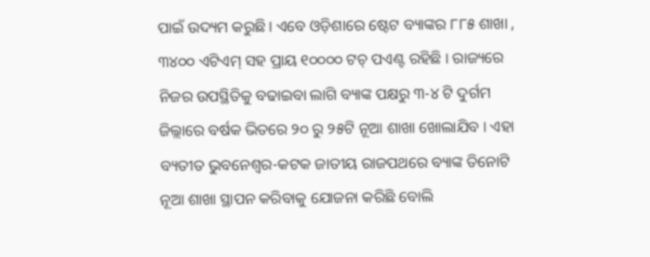ପାଇଁ ଉଦ୍ୟମ କରୁଛି । ଏବେ ଓଡ଼ିଶାରେ ଷ୍ଟେଟ ବ୍ୟାଙ୍କର ୮୮୫ ଶାଖା , ୩୪୦୦ ଏଟିଏମ୍ ସହ ପ୍ରାୟ ୧୦୦୦୦ ଟଚ୍ ପଏଣ୍ଟ ରହିଛି । ରାଜ୍ୟରେ ନିଜର ଉପସ୍ଥିତିକୁ ବଢାଇବା ଲାଗି ବ୍ୟାଙ୍କ ପକ୍ଷରୁ ୩-୪ ଟି ଦୁର୍ଗମ ଜିଲ୍ଲାରେ ବର୍ଷକ ଭିତରେ ୨୦ ରୁ ୨୫ଟି ନୂଆ ଶାଖା ଖୋଲାଯିବ । ଏହା ବ୍ୟତୀତ ଭୁବନେଶ୍ୱର-କଟକ ଜାତୀୟ ରାଜପଥରେ ବ୍ୟାଙ୍କ ତିନୋଟି ନୂଆ ଶାଖା ସ୍ଥାପନ କରିବାକୁ ଯୋଜନା କରିଛି ବୋଲି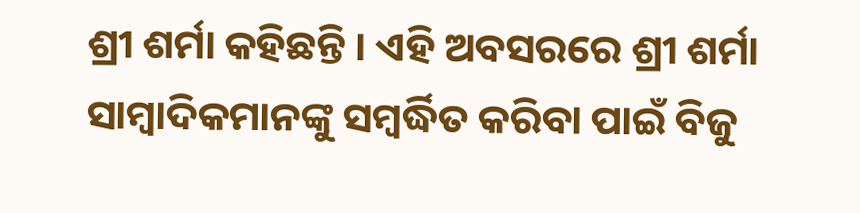ଶ୍ରୀ ଶର୍ମା କହିଛନ୍ତି । ଏହି ଅବସରରେ ଶ୍ରୀ ଶର୍ମା ସାମ୍ବାଦିକମାନଙ୍କୁ ସମ୍ବର୍ଦ୍ଧିତ କରିବା ପାଇଁ ବିଜୁ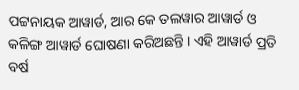ପଟ୍ଟନାୟକ ଆୱାର୍ଡ, ଆର କେ ତଲୱାର ଆୱାର୍ଡ ଓ କଳିଙ୍ଗ ଆୱାର୍ଡ ଘୋଷଣା କରିଅଛନ୍ତି । ଏହି ଆୱାର୍ଡ ପ୍ରତି ବର୍ଷ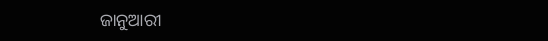ଜାନୁଆରୀ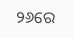୨୬ରେ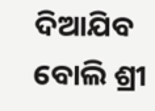ଦିଆଯିବ ବୋଲି ଶ୍ରୀ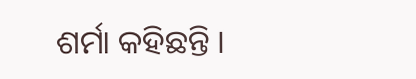ଶର୍ମା କହିଛନ୍ତି ।